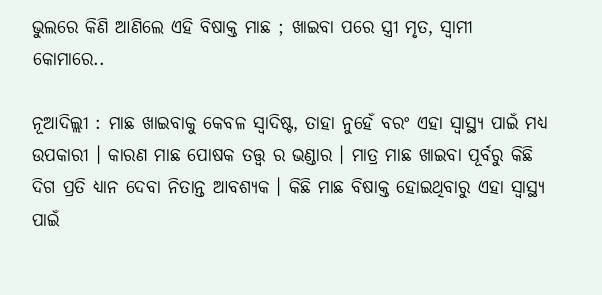ଭୁଲରେ କିଣି ଆଣିଲେ ଏହି ବିଷାକ୍ତ ମାଛ ; ଖାଇବା ପରେ ସ୍ତ୍ରୀ ମୃତ, ସ୍ୱାମୀ କୋମାରେ..

ନୂଆଦିଲ୍ଲୀ : ମାଛ ଖାଇବାକୁ କେବଳ ସ୍ୱାଦିଷ୍ଟ, ତାହା ନୁହେଁ ବରଂ ଏହା ସ୍ୱାସ୍ଥ୍ୟ ପାଇଁ ମଧ୍ୟ ଉପକାରୀ । କାରଣ ମାଛ ପୋଷକ ତତ୍ତ୍ୱ ର ଭଣ୍ଡାର । ମାତ୍ର ମାଛ ଖାଇବା ପୂର୍ବରୁ କିଛି ଦିଗ ପ୍ରତି ଧ୍ୟାନ ଦେବା ନିତାନ୍ତ ଆବଶ୍ୟକ । କିଛି ମାଛ ବିଷାକ୍ତ ହୋଇଥିବାରୁ ଏହା ସ୍ୱାସ୍ଥ୍ୟ ପାଇଁ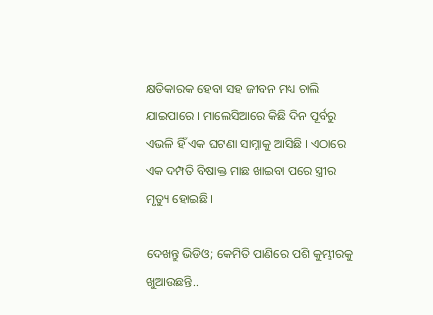କ୍ଷତିକାରକ ହେବା ସହ ଜୀବନ ମଧ୍ୟ ଚାଲି ଯାଇପାରେ । ମାଲେସିଆରେ କିଛି ଦିନ ପୂର୍ବରୁ ଏଭଳି ହିଁ ଏକ ଘଟଣା ସାମ୍ନାକୁ ଆସିଛି । ଏଠାରେ ଏକ ଦମ୍ପତି ବିଷାକ୍ତ ମାଛ ଖାଇବା ପରେ ସ୍ତ୍ରୀର ମୃତ୍ୟୁ ହୋଇଛି।

ଦେଖନ୍ତୁ ଭିଡିଓ; କେମିତି ପାଣିରେ ପଶି କୁମ୍ଭୀରକୁ ଖୁଆଉଛନ୍ତି..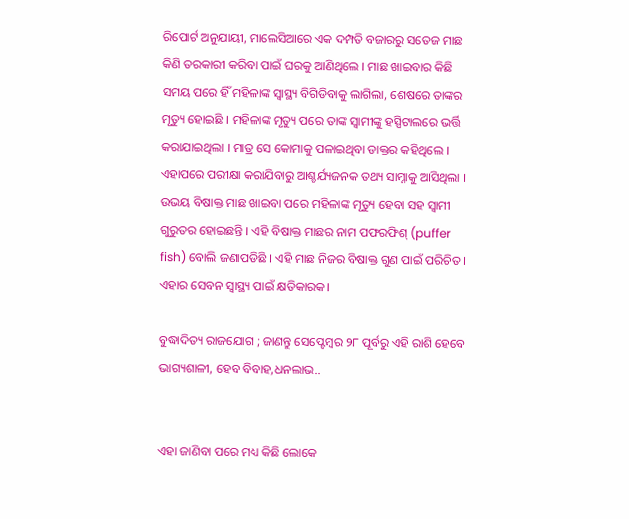ରିପୋର୍ଟ ଅନୁଯାୟୀ, ମାଲେସିଆରେ ଏକ ଦମ୍ପତି ବଜାରରୁ ସତେଜ ମାଛ କିଣି ତରକାରୀ କରିବା ପାଇଁ ଘରକୁ ଆଣିଥିଲେ । ମାଛ ଖାଇବାର କିଛି ସମୟ ପରେ ହିଁ ମହିଳାଙ୍କ ସ୍ୱାସ୍ଥ୍ୟ ବିଗିଡିବାକୁ ଲାଗିଲା, ଶେଷରେ ତାଙ୍କର ମୃତ୍ୟୁ ହୋଇଛି । ମହିଳାଙ୍କ ମୃତ୍ୟୁ ପରେ ତାଙ୍କ ସ୍ୱାମୀଙ୍କୁ ହସ୍ପିଟାଲରେ ଭର୍ତ୍ତି କରାଯାଇଥିଲା । ମାତ୍ର ସେ କୋମାକୁ ପଳାଇଥିବା ଡାକ୍ତର କହିଥିଲେ ।
ଏହାପରେ ପରୀକ୍ଷା କରାଯିବାରୁ ଆଶ୍ଚର୍ଯ୍ୟଜନକ ତଥ୍ୟ ସାମ୍ନାକୁ ଆସିଥିଲା । ଉଭୟ ବିଷାକ୍ତ ମାଛ ଖାଇବା ପରେ ମହିଳାଙ୍କ ମୃତ୍ୟୁ ହେବା ସହ ସ୍ୱାମୀ ଗୁରୁତର ହୋଇଛନ୍ତି । ଏହି ବିଷାକ୍ତ ମାଛର ନାମ ପଫରଫିଶ୍‌ (puffer fish) ବୋଲି ଜଣାପଡିଛି । ଏହି ମାଛ ନିଜର ବିଷାକ୍ତ ଗୁଣ ପାଇଁ ପରିଚିତ । ଏହାର ସେବନ ସ୍ୱାସ୍ଥ୍ୟ ପାଇଁ କ୍ଷତିକାରକ।

ବୁଦ୍ଧାଦିତ୍ୟ ରାଜଯୋଗ ; ଜାଣନ୍ତୁ ସେପ୍ଟେମ୍ବର ୨୮ ପୂର୍ବରୁ ଏହି ରାଶି ହେବେ ଭାଗ୍ୟଶାଳୀ, ହେବ ବିବାହ,ଧନଲାଭ..


ଏହା ଜାଣିବା ପରେ ମଧ୍ୟ କିଛି ଲୋକେ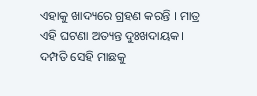ଏହାକୁ ଖାଦ୍ୟରେ ଗ୍ରହଣ କରନ୍ତି । ମାତ୍ର ଏହି ଘଟଣା ଅତ୍ୟନ୍ତ ଦୁଃଖଦାୟକ। ଦମ୍ପତି ସେହି ମାଛକୁ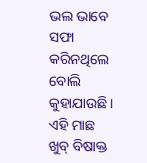ଭଲ ଭାବେ ସଫା କରିନଥିଲେ ବୋଲି କୁହାଯାଉଛି। ଏହି ମାଛ ଖୁବ୍‌ ବିଷାକ୍ତ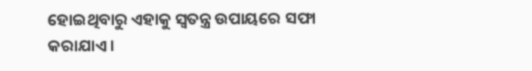ହୋଇଥିବାରୁ ଏହାକୁ ସ୍ୱତନ୍ତ୍ର ଉପାୟରେ ସଫା କରାଯାଏ।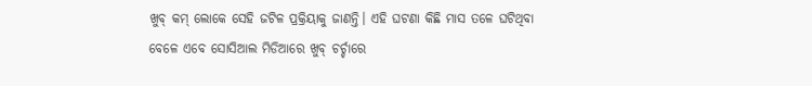ଖୁବ୍‌ କମ୍‌ ଲୋକେ ସେହି ଜଟିଳ ପ୍ରକ୍ରିୟାକୁ ଜାଣନ୍ତି। ଏହି ଘଟଣା କିଛି ମାସ ତଳେ ଘଟିଥିବା ବେଳେ ଏବେ ସୋସିଆଲ ମିଡିଆରେ ଖୁବ୍‌ ଚର୍ଚ୍ଚାରେ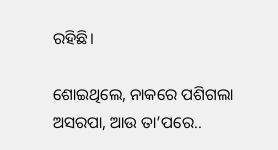ରହିଛି।

ଶୋଇଥିଲେ, ନାକରେ ପଶିଗଲା ଅସରପା, ଆଉ ତା’ପରେ..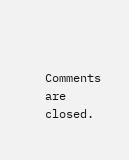Comments are closed.